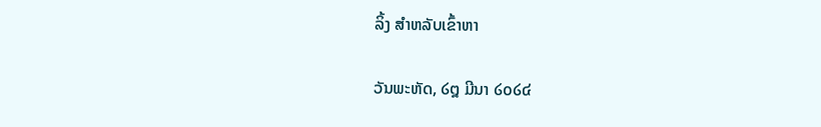ລິ້ງ ສຳຫລັບເຂົ້າຫາ

ວັນພະຫັດ, ໒໘ ມີນາ ໒໐໒໔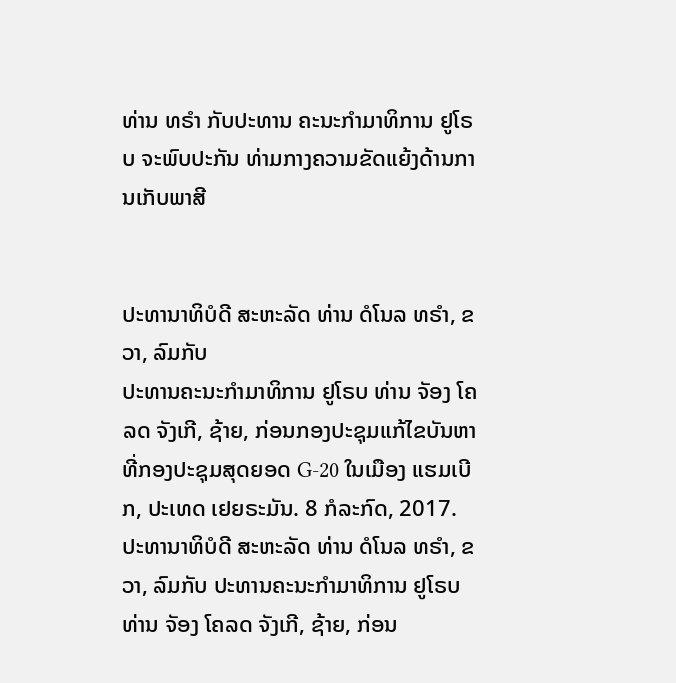ທ່ານ ທຣຳ ກັບປະທານ ຄະນະກຳມາທິການ ຢູໂຣບ ຈະພົບປະກັນ ທ່າມກາງຄວາມຂັດແຍ້ງດ້ານການເກັບພາສີ


ປະທານາທິບໍດີ ສະຫະລັດ ທ່ານ ດໍໂນລ ທຣຳ, ຂວາ, ລົມກັບ
ປະທານຄະນະກຳມາທິການ ຢູໂຣບ ທ່ານ ຈັອງ ໂຄລດ ຈັງເກີ, ຊ້າຍ, ກ່ອນກອງປະຊຸມແກ້ໄຂບັນຫາ ທີ່ກອງປະຊຸມສຸດຍອດ G-20 ໃນເມືອງ ແຮມເບີກ, ປະເທດ ເຢຍຣະມັນ. 8 ກໍລະກົດ, 2017.
ປະທານາທິບໍດີ ສະຫະລັດ ທ່ານ ດໍໂນລ ທຣຳ, ຂວາ, ລົມກັບ ປະທານຄະນະກຳມາທິການ ຢູໂຣບ ທ່ານ ຈັອງ ໂຄລດ ຈັງເກີ, ຊ້າຍ, ກ່ອນ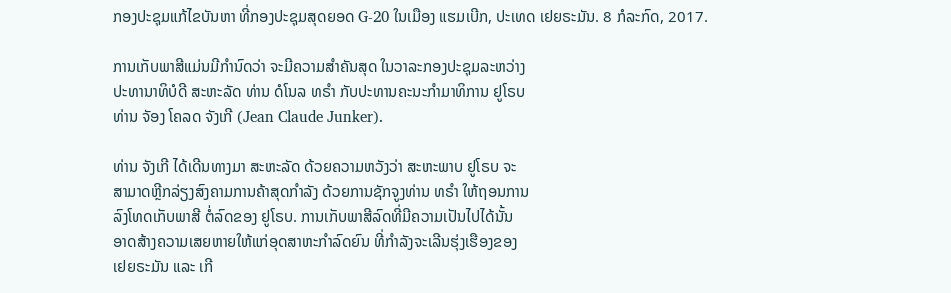ກອງປະຊຸມແກ້ໄຂບັນຫາ ທີ່ກອງປະຊຸມສຸດຍອດ G-20 ໃນເມືອງ ແຮມເບີກ, ປະເທດ ເຢຍຣະມັນ. 8 ກໍລະກົດ, 2017.

ການເກັບພາສີແມ່ນມີກຳນົດວ່າ ຈະມີຄວາມສຳຄັນສຸດ ໃນວາລະກອງປະຊຸມລະຫວ່າງ
ປະທານາທິບໍດີ ສະຫະລັດ ທ່ານ ດໍໂນລ ທຣຳ ກັບປະທານຄະນະກຳມາທິການ ຢູໂຣບ
ທ່ານ ຈັອງ ໂຄລດ ຈັງເກີ (Jean Claude Junker).

ທ່ານ ຈັງເກີ ໄດ້ເດີນທາງມາ ສະຫະລັດ ດ້ວຍຄວາມຫວັງວ່າ ສະຫະພາບ ຢູໂຣບ ຈະ
ສາມາດຫຼີກລ່ຽງສົງຄາມການຄ້າສຸດກຳລັງ ດ້ວຍການຊັກຈູງທ່ານ ທຣຳ ໃຫ້ຖອນການ
ລົງໂທດເກັບພາສີ ຕໍ່ລົດຂອງ ຢູໂຣບ. ການເກັບພາສີລົດທີ່ມີຄວາມເປັນໄປໄດ້ນັ້ນ
ອາດສ້າງຄວາມເສຍຫາຍໃຫ້ແກ່ອຸດສາຫະກຳລົດຍົນ ທີ່ກຳລັງຈະເລີນຮຸ່ງເຮືອງຂອງ
ເຢຍຣະມັນ ແລະ ເກີ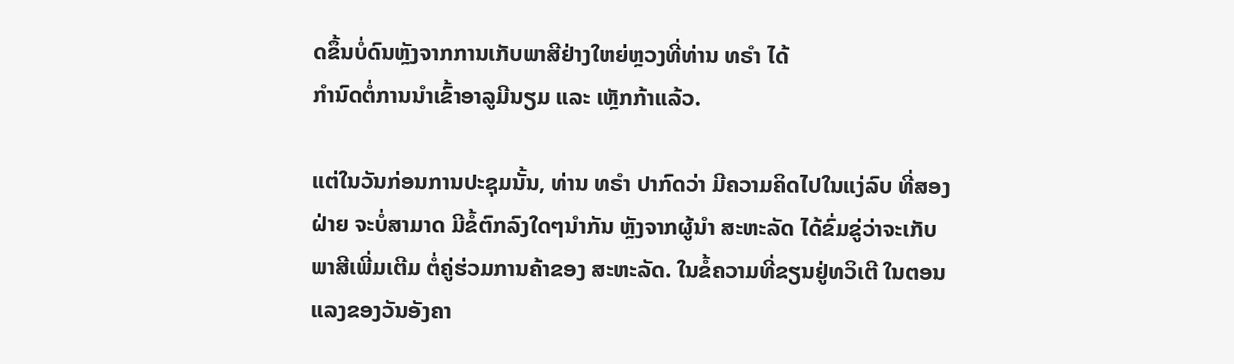ດຂຶ້ນບໍ່ດົນຫຼັງຈາກການເກັບພາສີຢ່າງໃຫຍ່ຫຼວງທີ່ທ່ານ ທຣຳ ໄດ້
ກຳນົດຕໍ່ການນຳເຂົ້າອາລູມີນຽມ ແລະ ເຫຼັກກ້າແລ້ວ.

ແຕ່ໃນວັນກ່ອນການປະຊຸມນັ້ນ, ທ່ານ ທຣຳ ປາກົດວ່າ ມີຄວາມຄິດໄປໃນແງ່ລົບ ທີ່ສອງ
ຝ່າຍ ຈະບໍ່ສາມາດ ມີຂໍ້ຕົກລົງໃດໆນຳກັນ ຫຼັງຈາກຜູ້ນຳ ສະຫະລັດ ໄດ້ຂົ່ມຂູ່ວ່າຈະເກັບ
ພາສີເພີ່ມເຕີມ ຕໍ່ຄູ່ຮ່ວມການຄ້າຂອງ ສະຫະລັດ. ໃນຂໍ້ຄວາມທີ່ຂຽນຢູ່ທວິເຕີ ໃນຕອນ
ແລງຂອງວັນອັງຄາ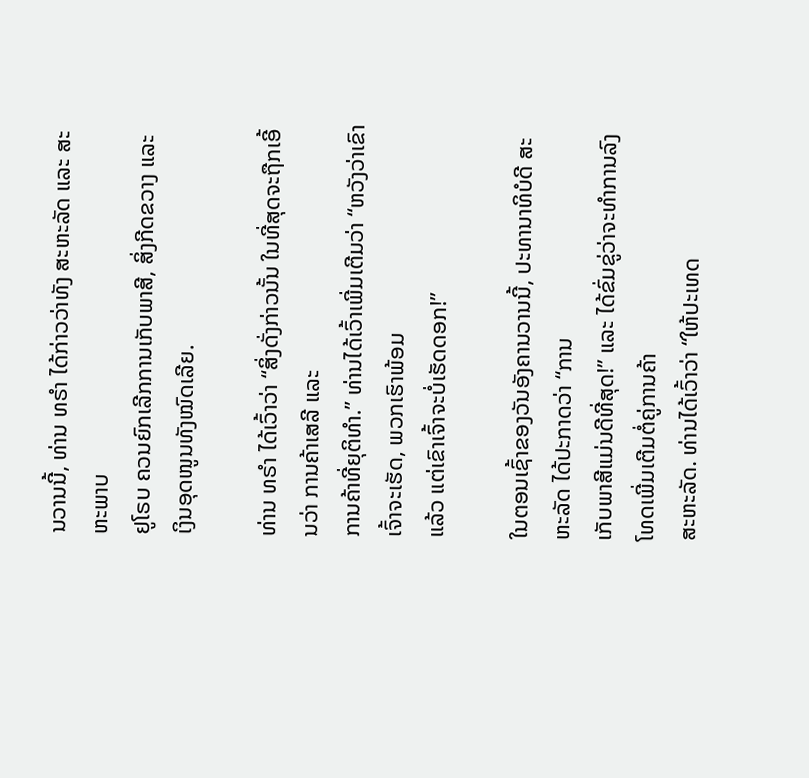ນວານນີ້, ທ່ານ ທຣຳ ໄດ້ກ່າວວ່າທັງ ສະຫະລັດ ແລະ ສະຫະພາບ
ຢູໂຣບ ຄວນຍົກເລີກການເກັບພາສີ, ສິ່ງກີດຂວາງ ແລະ ເງິນອຸດໜູນທັງໝົດເລີຍ.

ທ່ານ ທຣຳ ໄດ້ເວົ້າວ່າ “ສິ່ງດັ່ງກ່າວນັ້ນ ໃນທີ່ສຸດຈະຖືກເອີ້ນວ່າ ການຄ້າເສລີ ແລະ
ການຄ້າທີ່ຍຸຕິທຳ.” ທ່ານໄດ້ເວົ້າເພີ່ມເຕີມວ່າ “ຫວັງວ່າເຂົາເຈົ້າຈະເຮັດ, ພວກເຮົາພ້ອມ
ແລ້ວ ແຕ່ເຂົາເຈົ້າຈະບໍ່ເຮັດດອກ!”

ໃນຕອນເຊົ້າຂອງວັນອັງຄານວານນີ້, ປະທານາທິບໍດີ ສະຫະລັດ ໄດ້ປະກາດວ່າ “ການ
ເກັບພາສີແມ່ນດີທີ່ສຸດ!” ແລະ ໄດ້ຂົ່ມຂູ່ວ່າຈະທຳການລົງໂທດເພີ່ມເຕີມຕໍ່ຄູ່ການຄ້າ
ສະຫະລັດ. ທ່ານໄດ້ເວົ້າວ່າ “ໃຫ້ປະເທດ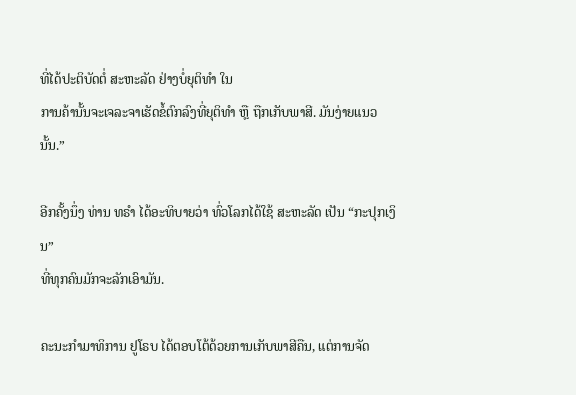ທີ່ໄດ້ປະຕິບັດຕໍ່ ສະຫະລັດ ຢ່າງບໍ່ຍຸຕິທຳ ໃນ
ການຄ້ານັ້ນຈະເຈລະຈາເຮັດຂໍ້ຕົກລົງທີ່ຍຸຕິທຳ ຫຼື ຖືກເກັບພາສີ. ມັນງ່າຍແນວນັ້ນ.”

ອີກຄັ້ງນຶ່ງ ທ່ານ ທຣຳ ໄດ້ອະທິບາຍວ່າ ທົ່ວໂລກໄດ້ໃຊ້ ສະຫະລັດ ເປັນ “ກະປຸກເງິນ”
ທີ່ທຸກຄົນມັກຈະລັກເອົາມັນ.

ຄະນະກຳມາທິການ ຢູໂຣບ ໄດ້ຕອບໂຕ້ດ້ວຍການເກັບພາສີຄືນ, ແຕ່ການຈັດ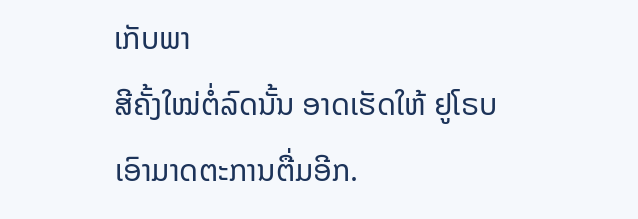ເກັບພາ
ສີຄັ້ງໃໝ່ຕໍ່ລົດນັ້ນ ອາດເຮັດໃຫ້ ຢູໂຣບ ເອົາມາດຕະການຕື່ມອີກ.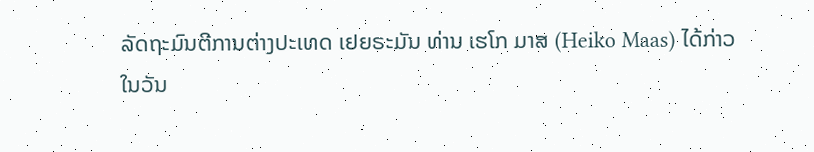ລັດຖະມົນຕີການຕ່າງປະເທດ ເຢຍຣະມັນ ທ່ານ ເຮໂກ ມາສ (Heiko Maas) ໄດ້ກ່າວ
ໃນວັນ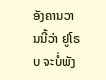ອັງຄານວານນີ້ວ່າ ຢູໂຣບ ຈະບໍ່ພັງ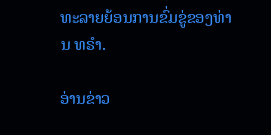ທະລາຍຍ້ອນການຂົ່ມຂູ່ຂອງທ່ານ ທຣຳ.

ອ່ານຂ່າວ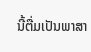ນີ້ຕື່ມເປັນພາສາ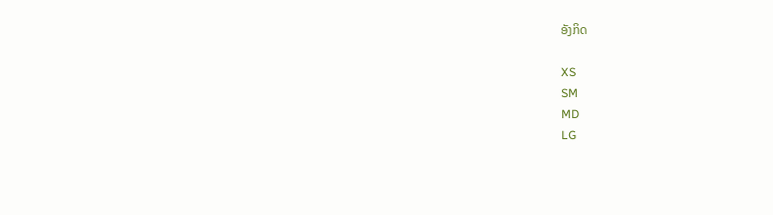ອັງກິດ

XS
SM
MD
LG